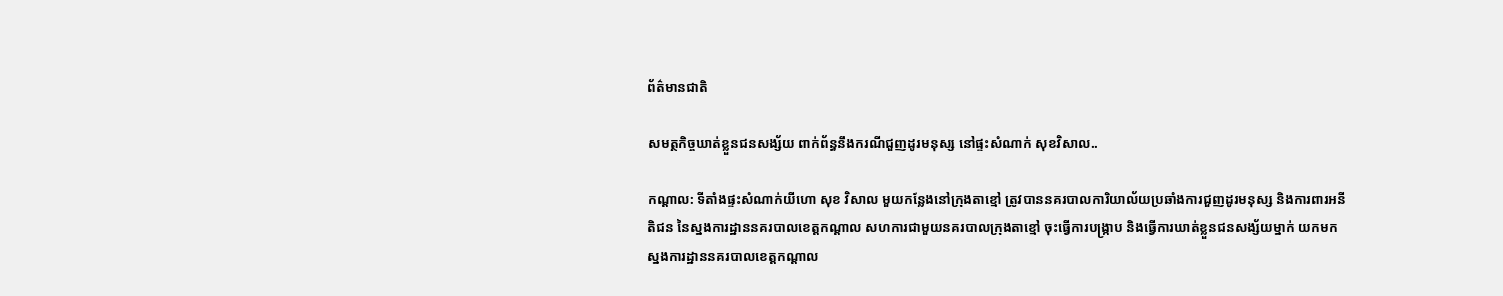ព័ត៌មានជាតិ

សមត្ថកិច្ចឃាត់ខ្លួនជនសង្ស័យ ពាក់ព័ន្ធនឹងករណីជួញដូរមនុស្ស នៅផ្ទះសំណាក់ សុខវិសាល..

កណ្ដាល: ទីតាំងផ្ទះសំណាក់យីហោ សុខ វិសាល មួយកន្លែងនៅក្រុងតាខ្មៅ ត្រូវបាននគរបាលការិយាល័យប្រឆាំងការជួញដូរមនុស្ស និងការពារអនីតិជន នៃស្នងការដ្ឋាននគរបាលខេត្តកណ្ដាល សហការជាមួយនគរបាលក្រុងតាខ្មៅ ចុះធ្វើការបង្ក្រាប និងធ្វើការឃាត់ខ្លួនជនសង្ស័យម្នាក់ យកមកស្នងការដ្ឋាននគរបាលខេត្តកណ្ដាល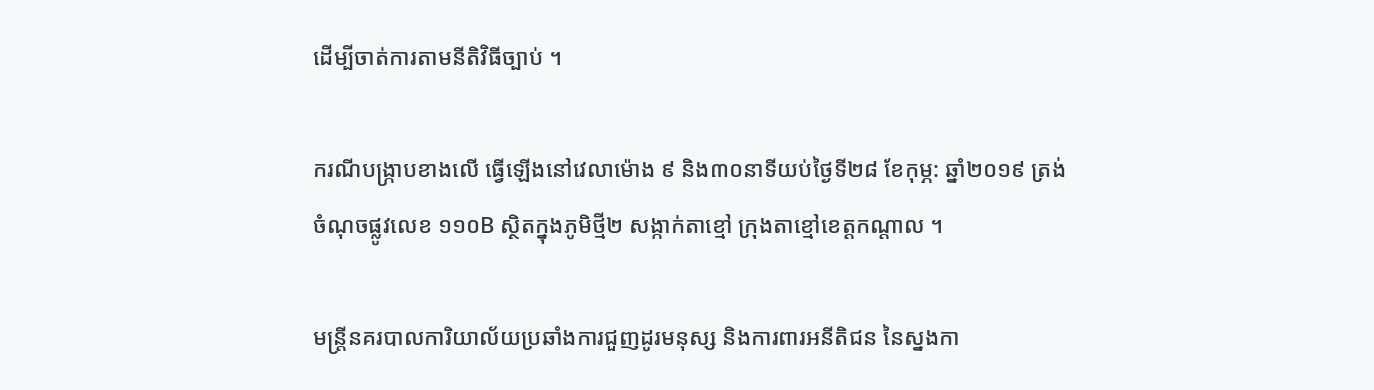ដើម្បីចាត់ការតាមនីតិវិធីច្បាប់ ។

ករណីបង្ក្រាបខាងលើ ធ្វើឡើងនៅវេលាម៉ោង ៩ និង៣០នាទីយប់ថ្ងៃទី២៨ ខែកុម្ភ: ឆ្នាំ២០១៩ ត្រង់ចំណុចផ្លូវលេខ ១១០B ស្ថិតក្នុងភូមិថ្មី២ សង្កាក់តាខ្មៅ ក្រុងតាខ្មៅខេត្តកណ្តាល ។

មន្ត្រីនគរបាលការិយាល័យប្រឆាំងការជួញដូរមនុស្ស និងការពារអនីតិជន នៃស្នងកា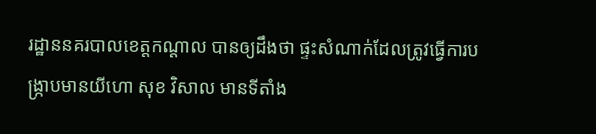រដ្ឋាននគរបាលខេត្តកណ្ដាល បានឲ្យដឹងថា ផ្ទះសំណាក់ដែលត្រូវធ្វើការបង្ក្រាបមានយីហោ សុខ វិសាល មានទីតាំង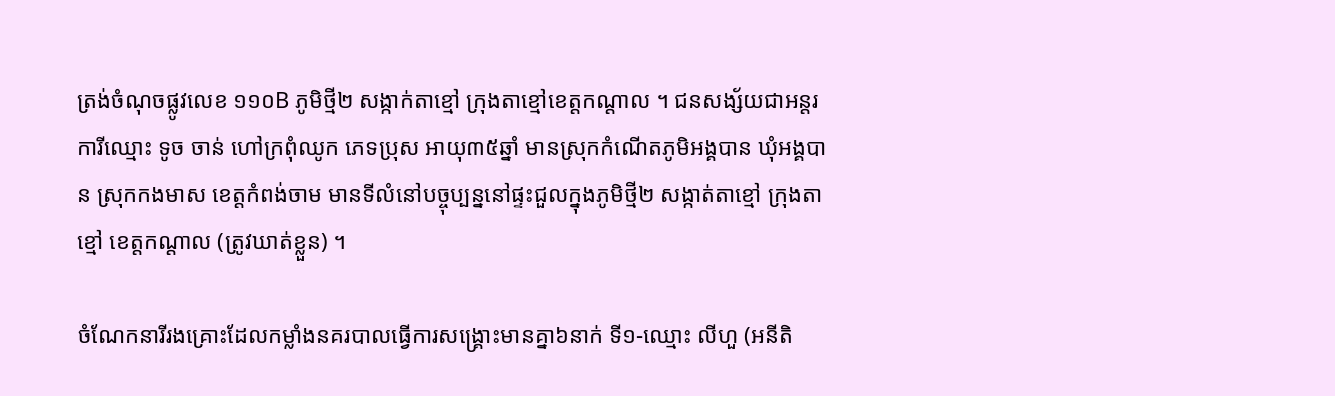ត្រង់ចំណុចផ្លូវលេខ ១១០B ភូមិថ្មី២ សង្កាក់តាខ្មៅ ក្រុងតាខ្មៅខេត្តកណ្តាល ។ ជនសង្ស័យជាអន្តរការីឈ្មោះ ទូច ចាន់ ហៅក្រពុំឈូក ភេទប្រុស អាយុ៣៥ឆ្នាំ មានស្រុកកំណើតភូមិអង្គបាន ឃុំអង្គបាន ស្រុកកងមាស ខេត្តកំពង់ចាម មានទីលំនៅបច្ចុប្បន្ននៅផ្ទះជួលក្នុងភូមិថ្មី២ សង្កាត់តាខ្មៅ ក្រុងតាខ្មៅ ខេត្តកណ្តាល (ត្រូវឃាត់ខ្លួន) ។

ចំណែកនារីរងគ្រោះដែលកម្លាំងនគរបាលធ្វើការសង្គ្រោះមានគ្នា៦នាក់ ទី១-ឈ្មោះ លីហួ (អនីតិ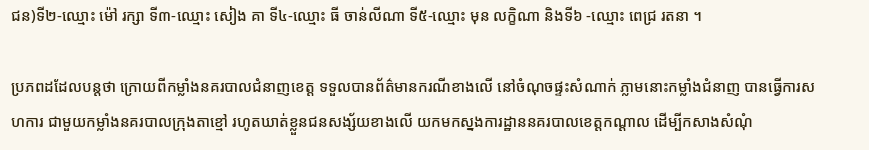ជន)ទី២-ឈ្មោះ ម៉ៅ រក្សា ទី៣-ឈ្មោះ សៀង គា ទី៤-ឈ្មោះ ធី ចាន់លីណា ទី៥-ឈ្មោះ មុន លក្ខិណា និងទី៦ -ឈ្មោះ ពេជ្រ រតនា ។

ប្រភពដដែលបន្តថា ក្រោយពីកម្លាំងនគរបាលជំនាញខេត្ត ទទួលបានព័ត៌មានករណីខាងលើ នៅចំណុចផ្ទះសំណាក់ ភ្លាមនោះកម្លាំងជំនាញ បានធ្វើការសហការ ជាមួយកម្លាំងនគរបាលក្រុងតាខ្មៅ រហូតឃាត់ខ្លួនជនសង្ស័យខាងលើ យកមកស្នងការដ្ឋាននគរបាលខេត្តកណ្ដាល ដើម្បីកសាងសំណុំ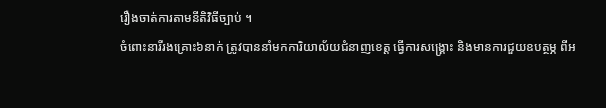រឿងចាត់ការតាមនីតិវិធីច្បាប់ ។
ចំពោះនារីរងគ្រោះ៦នាក់ ត្រូវបាននាំមកការិយាល័យជំនាញខេត្ត ធ្វើការសង្រ្គោះ និងមានការជួយឧបត្ថម្ភ ពីអ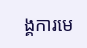ង្គការមេ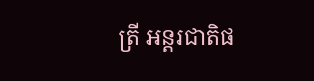ត្រី អន្តរជាតិផ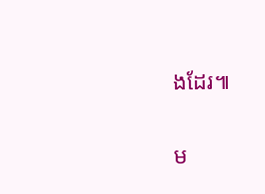ងដែរ៕

ម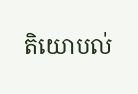តិយោបល់